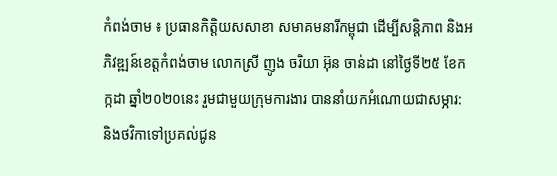កំពង់ចាម ៖ ប្រធានកិត្តិយសសាខា សមាគមនារីកម្ពុជា ដើម្បីសន្តិភាព និងអភិវឌ្ឍន៍ខេត្តកំពង់ចាម លោកស្រី ញូង ចរិយា អ៊ុន ចាន់ដា នៅថ្ងៃទី២៥ ខែកក្កដា ឆ្នាំ២០២០នេះ រួមជាមួយក្រុមការងារ បាននាំយកអំណោយជាសម្ភារ: និងថវិកាទៅប្រគល់ជូន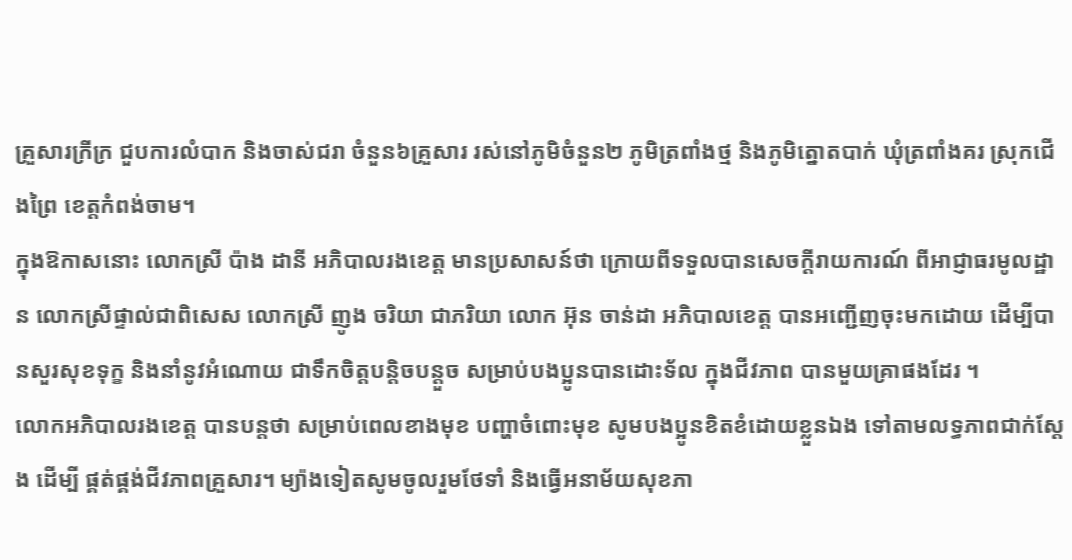គ្រួសារក្រីក្រ ជួបការលំបាក និងចាស់ជរា ចំនួន៦គ្រួសារ រស់នៅភូមិចំនួន២ ភូមិត្រពាំងថ្ម និងភូមិត្នោតបាក់ ឃុំត្រពាំងគរ ស្រុកជើងព្រៃ ខេត្តកំពង់ចាម។
ក្នុងឱកាសនោះ លោកស្រី ប៉ាង ដានី អភិបាលរងខេត្ត មានប្រសាសន៍ថា ក្រោយពីទទួលបានសេចក្ដីរាយការណ៍ ពីអាជ្ញាធរមូលដ្ឋាន លោកស្រីផ្ទាល់ជាពិសេស លោកស្រី ញូង ចរិយា ជាភរិយា លោក អ៊ុន ចាន់ដា អភិបាលខេត្ត បានអញ្ជើញចុះមកដោយ ដើម្បីបានសួរសុខទុក្ខ និងនាំនូវអំណោយ ជាទឹកចិត្តបន្តិចបន្តួច សម្រាប់បងប្អូនបានដោះទ័ល ក្នុងជីវភាព បានមួយគ្រាផងដែរ ។
លោកអភិបាលរងខេត្ត បានបន្តថា សម្រាប់ពេលខាងមុខ បញ្ហាចំពោះមុខ សូមបងប្អូនខិតខំដោយខ្លួនឯង ទៅតាមលទ្ធភាពជាក់ស្ដែង ដើម្បី ផ្គត់ផ្គង់ជីវភាពគ្រួសារ។ ម្យ៉ាងទៀតសូមចូលរួមថែទាំ និងធ្វើអនាម័យសុខភា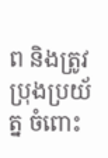ព និងត្រូវប្រុងប្រយ័ត្ន ចំពោះ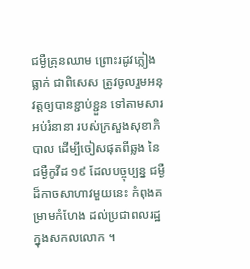ជម្ងឺគ្រុនឈាម ព្រោះរដូវភ្លៀងធ្លាក់ ជាពិសេស ត្រូវចូលរួមអនុវត្តឲ្យបានខ្ជាប់ខ្ជួន ទៅតាមសារអប់រំនានា របស់ក្រសួងសុខាភិបាល ដើម្បីចៀសផុតពីឆ្លង នៃជម្ងឺកូវីដ ១៩ ដែលបច្ចុប្បន្ន ជម្ងឺដ៏កាចសាហាវមួយនេះ កំពុងគម្រាមកំហែង ដល់ប្រជាពលរដ្ឋ ក្នុងសកលលោក ។